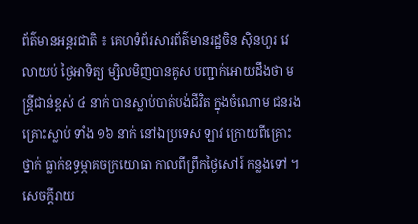ព័ត៌មានអន្តរជាតិ ៖ គេហទំព័រសារព័ត៌មានរដ្ឋចិន ស៊ិនហួរ វេលាយប់ ថ្ងៃអាទិត្យ ម្សិលមិញបានគូស បញ្ជាក់អោយដឹងថា មន្រ្តីជាន់ខ្ពស់ ៤ នាក់ បានស្លាប់បាត់បង់ជីវិត ក្នុងចំណោម ជនរងគ្រោះស្លាប់ ទាំង ១៦ នាក់ នៅឯប្រទេស ឡាវ ក្រោយពីគ្រោះថ្នាក់ ធ្លាក់ឧទ្ធម្ភាគចក្រយោធា កាលពីព្រឹកថ្ងៃសៅរ៍ កន្លងទៅ ។
សេចក្តីរាយ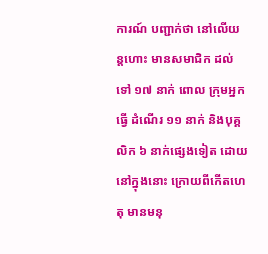ការណ៍ បញ្ជាក់ថា នៅលើយន្តហោះ មានសមាជិក ដល់ទៅ ១៧ នាក់ ពោល ក្រុមអ្នកធ្វើ ដំណើរ ១១ នាក់ និងបុគ្គលិក ៦ នាក់ផ្សេងទៀត ដោយនៅក្នុងនោះ ក្រោយពីកើតហេតុ មានមនុ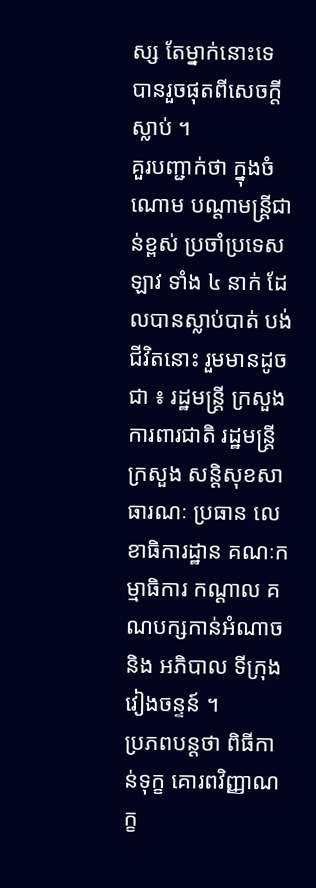ស្ស តែម្នាក់នោះទេ បានរួចផុតពីសេចក្តីស្លាប់ ។
គួរបញ្ជាក់ថា ក្នុងចំណោម បណ្តាមន្រ្តីជាន់ខ្ពស់ ប្រចាំប្រទេសឡាវ ទាំង ៤ នាក់ ដែលបានស្លាប់បាត់ បង់ជីវិតនោះ រួមមានដូចជា ៖ រដ្ឋមន្រ្តី ក្រសួងការពារជាតិ រដ្ឋមន្រ្តី ក្រសួង សន្តិសុខសាធារណៈ ប្រធាន លេខាធិការដ្ឋាន គណៈកម្មាធិការ កណ្តាល គណបក្សកាន់អំណាច និង អភិបាល ទីក្រុង វៀងចន្ទន៍ ។
ប្រភពបន្តថា ពិធីកាន់ទុក្ខ គោរពវិញ្ញាណក្ខ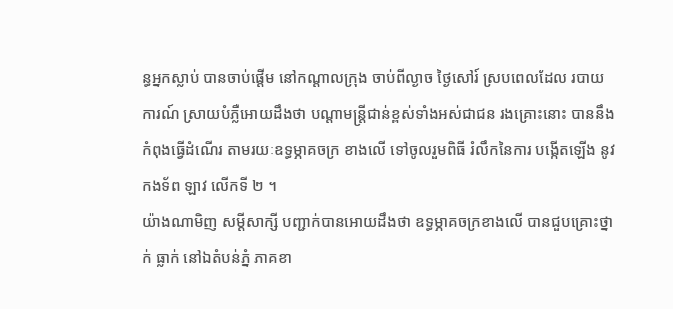ន្ធអ្នកស្លាប់ បានចាប់ផ្តើម នៅកណ្តាលក្រុង ចាប់ពីល្ងាច ថ្ងៃសៅរ៍ ស្របពេលដែល របាយការណ៍ ស្រាយបំភ្លឺអោយដឹងថា បណ្តាមន្រ្តីជាន់ខ្ពស់ទាំងអស់ជាជន រងគ្រោះនោះ បាននឹងកំពុងធ្វើដំណើរ តាមរយៈឧទ្ធម្ភាគចក្រ ខាងលើ ទៅចូលរួមពិធី រំលឹកនៃការ បង្កើតឡើង នូវកងទ័ព ឡាវ លើកទី ២ ។
យ៉ាងណាមិញ សម្តីសាក្សី បញ្ជាក់បានអោយដឹងថា ឧទ្ធម្ភាគចក្រខាងលើ បានជួបគ្រោះថ្នាក់ ធ្លាក់ នៅឯតំបន់ភ្នំ ភាគខា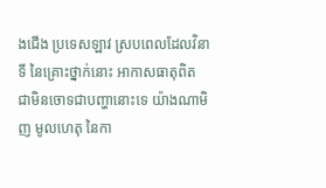ងជើង ប្រទេសឡាវ ស្របពេលដែលវិនាទី នៃគ្រោះថ្នាក់នោះ អាកាសធាតុពិត ជាមិនចោទជាបញ្ហានោះទេ យ៉ាងណាមិញ មូលហេតុ នៃកា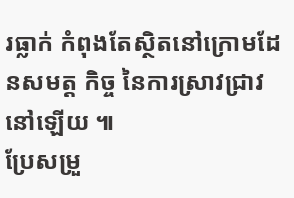រធ្លាក់ កំពុងតែស្ថិតនៅក្រោមដែនសមត្ត កិច្ច នៃការស្រាវជ្រាវនៅឡើយ ៕
ប្រែសម្រួ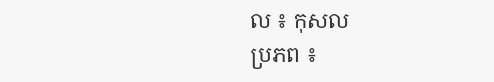ល ៖ កុសល
ប្រភព ៖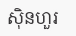ស៊ិនហួរ